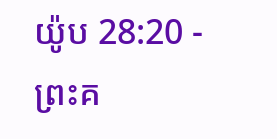យ៉ូប 28:20 - ព្រះគ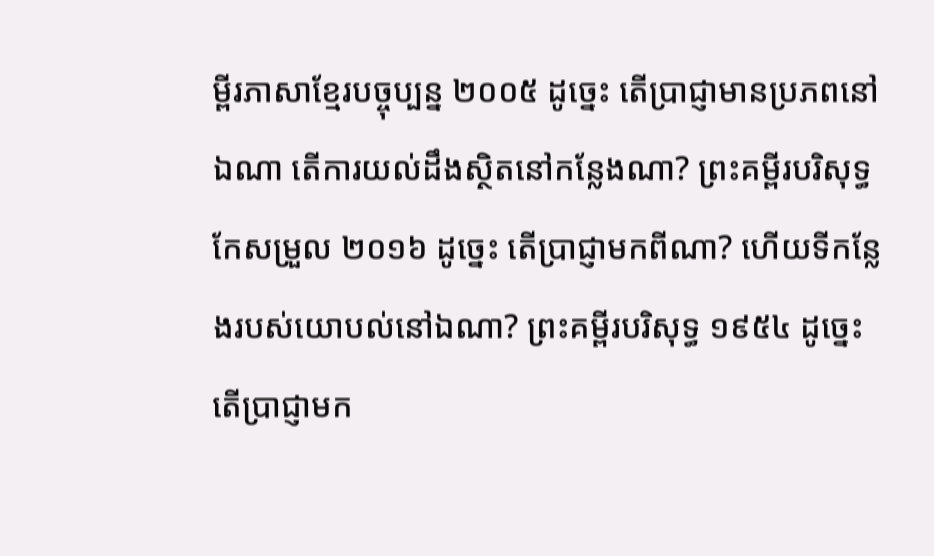ម្ពីរភាសាខ្មែរបច្ចុប្បន្ន ២០០៥ ដូច្នេះ តើប្រាជ្ញាមានប្រភពនៅឯណា តើការយល់ដឹងស្ថិតនៅកន្លែងណា? ព្រះគម្ពីរបរិសុទ្ធកែសម្រួល ២០១៦ ដូច្នេះ តើប្រាជ្ញាមកពីណា? ហើយទីកន្លែងរបស់យោបល់នៅឯណា? ព្រះគម្ពីរបរិសុទ្ធ ១៩៥៤ ដូច្នេះ តើប្រាជ្ញាមក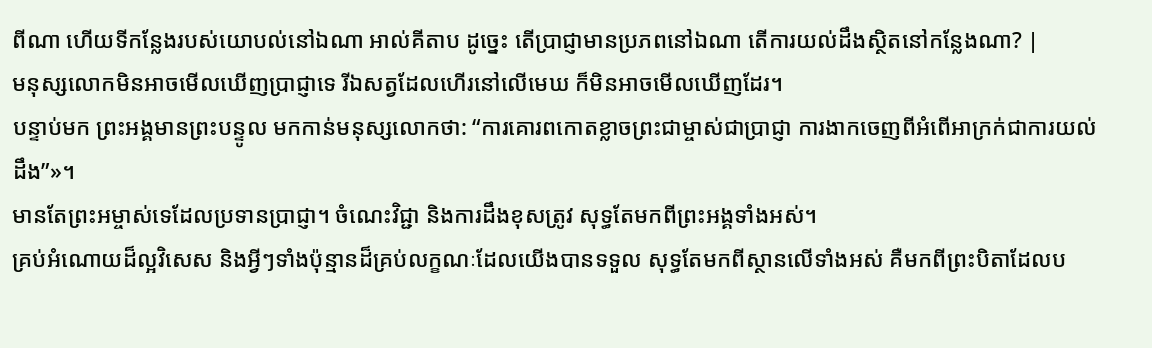ពីណា ហើយទីកន្លែងរបស់យោបល់នៅឯណា អាល់គីតាប ដូច្នេះ តើប្រាជ្ញាមានប្រភពនៅឯណា តើការយល់ដឹងស្ថិតនៅកន្លែងណា? |
មនុស្សលោកមិនអាចមើលឃើញប្រាជ្ញាទេ រីឯសត្វដែលហើរនៅលើមេឃ ក៏មិនអាចមើលឃើញដែរ។
បន្ទាប់មក ព្រះអង្គមានព្រះបន្ទូល មកកាន់មនុស្សលោកថា: “ការគោរពកោតខ្លាចព្រះជាម្ចាស់ជាប្រាជ្ញា ការងាកចេញពីអំពើអាក្រក់ជាការយល់ដឹង”»។
មានតែព្រះអម្ចាស់ទេដែលប្រទានប្រាជ្ញា។ ចំណេះវិជ្ជា និងការដឹងខុសត្រូវ សុទ្ធតែមកពីព្រះអង្គទាំងអស់។
គ្រប់អំណោយដ៏ល្អវិសេស និងអ្វីៗទាំងប៉ុន្មានដ៏គ្រប់លក្ខណៈដែលយើងបានទទួល សុទ្ធតែមកពីស្ថានលើទាំងអស់ គឺមកពីព្រះបិតាដែលប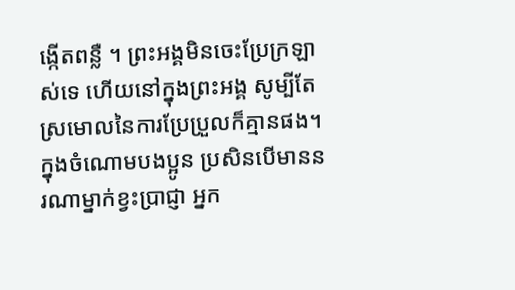ង្កើតពន្លឺ ។ ព្រះអង្គមិនចេះប្រែក្រឡាស់ទេ ហើយនៅក្នុងព្រះអង្គ សូម្បីតែស្រមោលនៃការប្រែប្រួលក៏គ្មានផង។
ក្នុងចំណោមបងប្អូន ប្រសិនបើមាននរណាម្នាក់ខ្វះប្រាជ្ញា អ្នក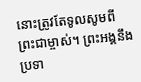នោះត្រូវតែទូលសូមពីព្រះជាម្ចាស់។ ព្រះអង្គនឹងប្រទា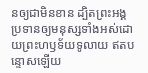នឲ្យជាមិនខាន ដ្បិតព្រះអង្គប្រទានឲ្យមនុស្សទាំងអស់ដោយព្រះហឫទ័យទូលាយ ឥតបន្ទោសឡើយ